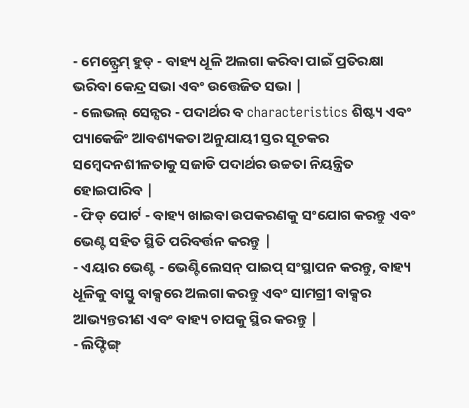- ମେନ୍ଫ୍ରେମ୍ ହୁଡ୍ - ବାହ୍ୟ ଧୂଳି ଅଲଗା କରିବା ପାଇଁ ପ୍ରତିରକ୍ଷା ଭରିବା କେନ୍ଦ୍ର ସଭା ଏବଂ ଉତ୍ତେଜିତ ସଭା |
- ଲେଭଲ୍ ସେନ୍ସର - ପଦାର୍ଥର ବ characteristics ଶିଷ୍ଟ୍ୟ ଏବଂ ପ୍ୟାକେଜିଂ ଆବଶ୍ୟକତା ଅନୁଯାୟୀ ସ୍ତର ସୂଚକର ସମ୍ବେଦନଶୀଳତାକୁ ସଜାଡି ପଦାର୍ଥର ଉଚ୍ଚତା ନିୟନ୍ତ୍ରିତ ହୋଇପାରିବ |
- ଫିଡ୍ ପୋର୍ଟ - ବାହ୍ୟ ଖାଇବା ଉପକରଣକୁ ସଂଯୋଗ କରନ୍ତୁ ଏବଂ ଭେଣ୍ଟ ସହିତ ସ୍ଥିତି ପରିବର୍ତ୍ତନ କରନ୍ତୁ |
- ଏୟାର ଭେଣ୍ଟ - ଭେଣ୍ଟିଲେସନ୍ ପାଇପ୍ ସଂସ୍ଥାପନ କରନ୍ତୁ, ବାହ୍ୟ ଧୂଳିକୁ ବାସ୍ତୁ ବାକ୍ସରେ ଅଲଗା କରନ୍ତୁ ଏବଂ ସାମଗ୍ରୀ ବାକ୍ସର ଆଭ୍ୟନ୍ତରୀଣ ଏବଂ ବାହ୍ୟ ଚାପକୁ ସ୍ଥିର କରନ୍ତୁ |
- ଲିଫ୍ଟିଙ୍ଗ୍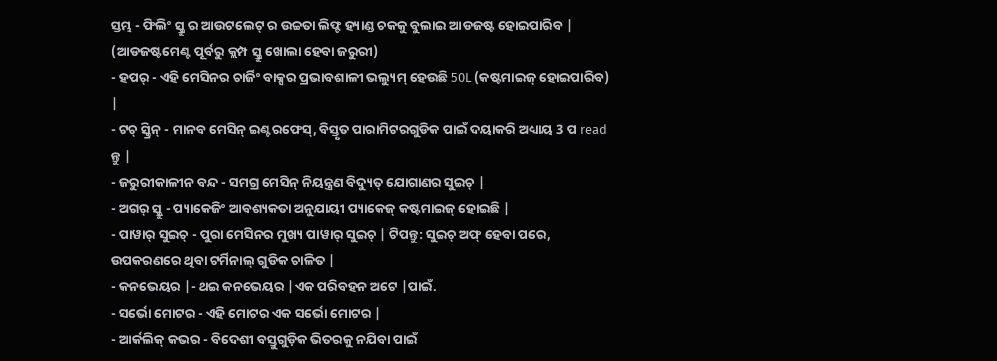ସ୍ତମ୍ଭ - ଫିଲିଂ ସ୍କ୍ରୁ ର ଆଉଟଲେଟ୍ ର ଉଚ୍ଚତା ଲିଫ୍ଟ ହ୍ୟାଣ୍ଡ ଚକକୁ ବୁଲାଇ ଆଡଜଷ୍ଟ ହୋଇପାରିବ | (ଆଡଜଷ୍ଟମେଣ୍ଟ ପୂର୍ବରୁ କ୍ଲମ୍ପ ସ୍କ୍ରୁ ଖୋଲା ହେବା ଜରୁରୀ)
- ହପର୍ - ଏହି ମେସିନର ଚାର୍ଜିଂ ବାକ୍ସର ପ୍ରଭାବଶାଳୀ ଭଲ୍ୟୁମ୍ ହେଉଛି 50L (କଷ୍ଟମାଇଜ୍ ହୋଇପାରିବ) |
- ଟଚ୍ ସ୍କ୍ରିନ୍ - ମାନବ ମେସିନ୍ ଇଣ୍ଟରଫେସ୍, ବିସ୍ତୃତ ପାରାମିଟରଗୁଡିକ ପାଇଁ ଦୟାକରି ଅଧ୍ୟାୟ 3 ପ read ନ୍ତୁ |
- ଜରୁରୀକାଳୀନ ବନ୍ଦ - ସମଗ୍ର ମେସିନ୍ ନିୟନ୍ତ୍ରଣ ବିଦ୍ୟୁତ୍ ଯୋଗାଣର ସୁଇଚ୍ |
- ଅଗର୍ ସ୍କ୍ରୁ - ପ୍ୟାକେଜିଂ ଆବଶ୍ୟକତା ଅନୁଯାୟୀ ପ୍ୟାକେଜ୍ କଷ୍ଟମାଇଜ୍ ହୋଇଛି |
- ପାୱାର୍ ସୁଇଚ୍ - ପୁରା ମେସିନର ମୁଖ୍ୟ ପାୱାର୍ ସୁଇଚ୍ | ଟିପନ୍ତୁ: ସୁଇଚ୍ ଅଫ୍ ହେବା ପରେ, ଉପକରଣରେ ଥିବା ଟର୍ମିନାଲ୍ ଗୁଡିକ ଚାଳିତ |
- କନଭେୟର |- ଥଇ କନଭେୟର |ଏକ ପରିବହନ ଅଟେ |ପାଇଁ.
- ସର୍ଭୋ ମୋଟର - ଏହି ମୋଟର ଏକ ସର୍ଭୋ ମୋଟର |
- ଆର୍କଲିକ୍ କଭର - ବିଦେଶୀ ବସ୍ତୁଗୁଡ଼ିକ ଭିତରକୁ ନଯିବା ପାଇଁ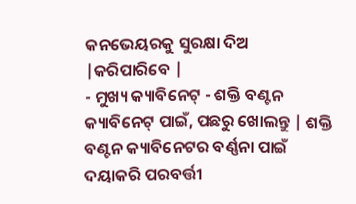କନଭେୟରକୁ ସୁରକ୍ଷା ଦିଅ |କରିପାରିବେ |
- ମୁଖ୍ୟ କ୍ୟାବିନେଟ୍ - ଶକ୍ତି ବଣ୍ଟନ କ୍ୟାବିନେଟ୍ ପାଇଁ, ପଛରୁ ଖୋଲନ୍ତୁ | ଶକ୍ତି ବଣ୍ଟନ କ୍ୟାବିନେଟର ବର୍ଣ୍ଣନା ପାଇଁ ଦୟାକରି ପରବର୍ତ୍ତୀ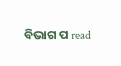ବିଭାଗ ପ read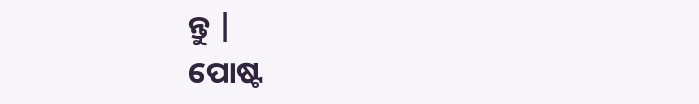ନ୍ତୁ |
ପୋଷ୍ଟ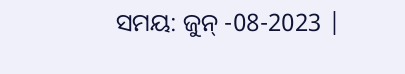ସମୟ: ଜୁନ୍ -08-2023 |